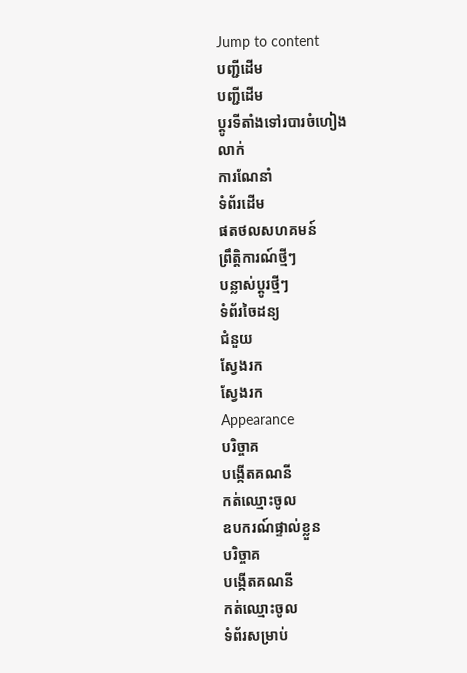Jump to content
បញ្ជីដើម
បញ្ជីដើម
ប្ដូរទីតាំងទៅរបារចំហៀង
លាក់
ការណែនាំ
ទំព័រដើម
ផតថលសហគមន៍
ព្រឹត្តិការណ៍ថ្មីៗ
បន្លាស់ប្ដូរថ្មីៗ
ទំព័រចៃដន្យ
ជំនួយ
ស្វែងរក
ស្វែងរក
Appearance
បរិច្ចាគ
បង្កើតគណនី
កត់ឈ្មោះចូល
ឧបករណ៍ផ្ទាល់ខ្លួន
បរិច្ចាគ
បង្កើតគណនី
កត់ឈ្មោះចូល
ទំព័រសម្រាប់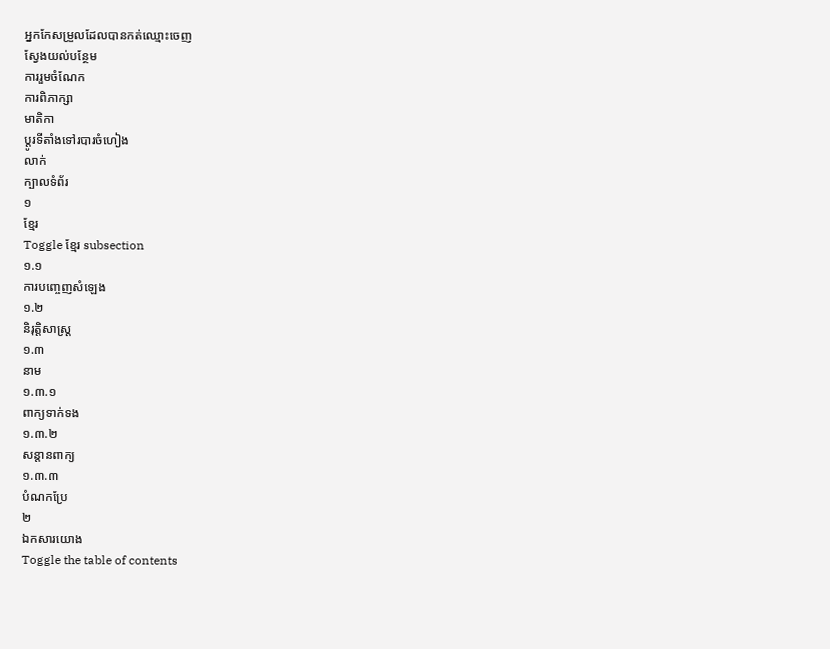អ្នកកែសម្រួលដែលបានកត់ឈ្មោះចេញ
ស្វែងយល់បន្ថែម
ការរួមចំណែក
ការពិភាក្សា
មាតិកា
ប្ដូរទីតាំងទៅរបារចំហៀង
លាក់
ក្បាលទំព័រ
១
ខ្មែរ
Toggle ខ្មែរ subsection
១.១
ការបញ្ចេញសំឡេង
១.២
និរុត្តិសាស្ត្រ
១.៣
នាម
១.៣.១
ពាក្យទាក់ទង
១.៣.២
សន្តានពាក្យ
១.៣.៣
បំណកប្រែ
២
ឯកសារយោង
Toggle the table of contents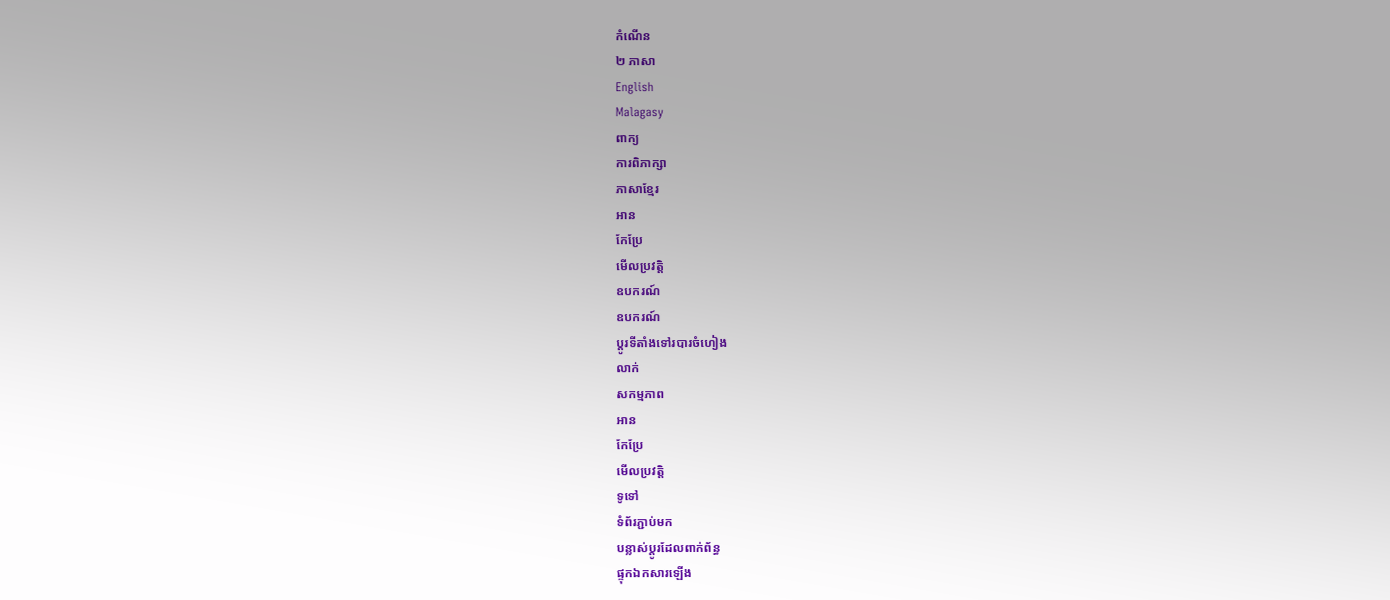កំណើន
២ ភាសា
English
Malagasy
ពាក្យ
ការពិភាក្សា
ភាសាខ្មែរ
អាន
កែប្រែ
មើលប្រវត្តិ
ឧបករណ៍
ឧបករណ៍
ប្ដូរទីតាំងទៅរបារចំហៀង
លាក់
សកម្មភាព
អាន
កែប្រែ
មើលប្រវត្តិ
ទូទៅ
ទំព័រភ្ជាប់មក
បន្លាស់ប្ដូរដែលពាក់ព័ន្ធ
ផ្ទុកឯកសារឡើង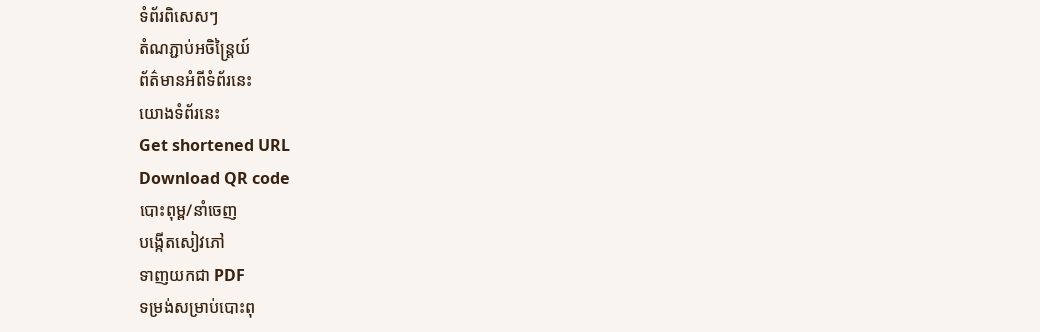ទំព័រពិសេសៗ
តំណភ្ជាប់អចិន្ត្រៃយ៍
ព័ត៌មានអំពីទំព័រនេះ
យោងទំព័រនេះ
Get shortened URL
Download QR code
បោះពុម្ព/នាំចេញ
បង្កើតសៀវភៅ
ទាញយកជា PDF
ទម្រង់សម្រាប់បោះពុ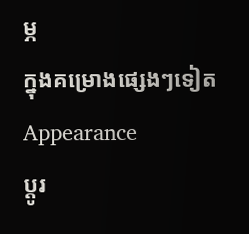ម្ភ
ក្នុងគម្រោងផ្សេងៗទៀត
Appearance
ប្ដូរ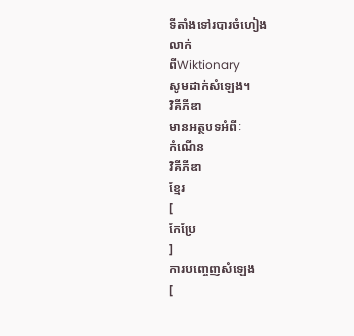ទីតាំងទៅរបារចំហៀង
លាក់
ពីWiktionary
សូមដាក់សំឡេង។
វិគីភីឌា
មានអត្ថបទអំពីៈ
កំណើន
វិគីភីឌា
ខ្មែរ
[
កែប្រែ
]
ការបញ្ចេញសំឡេង
[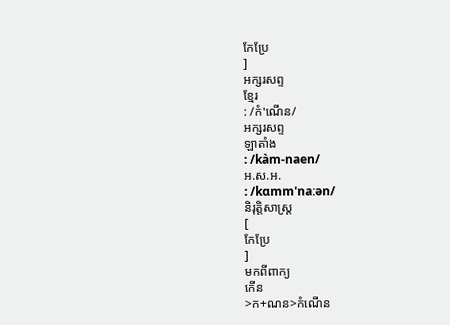កែប្រែ
]
អក្សរសព្ទ
ខ្មែរ
: /កំ'ណើន/
អក្សរសព្ទ
ឡាតាំង
: /kàm-naen/
អ.ស.អ.
: /kɑmm'naːən/
និរុត្តិសាស្ត្រ
[
កែប្រែ
]
មកពីពាក្យ
កើន
>ក+ណន>កំណើន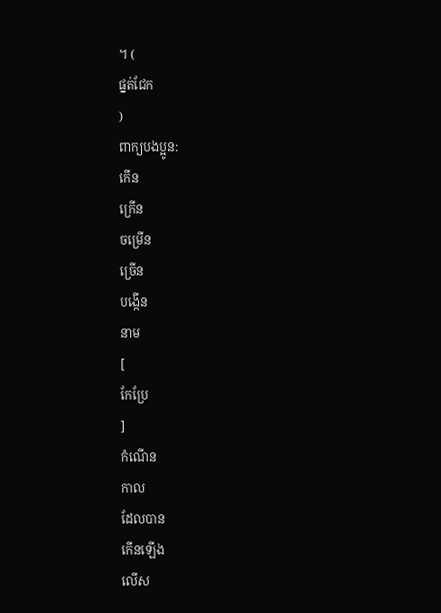។ (
ផ្នត់ជែក
)
ពាក្យបងប្អូន:
កើន
ក្រើន
ចម្រើន
ច្រើន
បង្កើន
នាម
[
កែប្រែ
]
កំណើន
កាល
ដែលបាន
កើនឡើង
លើស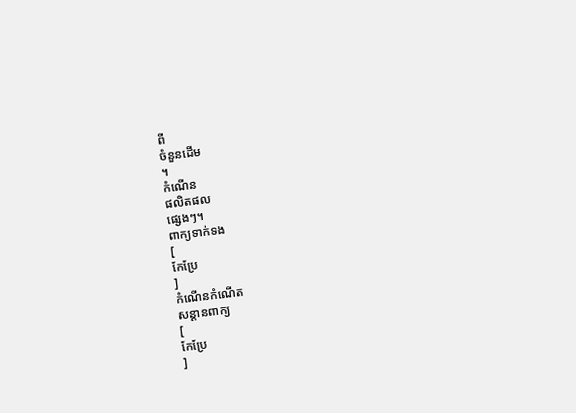ពី
ចំនួនដើម
។
កំណើន
ផលិតផល
ផ្សេងៗ។
ពាក្យទាក់ទង
[
កែប្រែ
]
កំណើនកំណើត
សន្តានពាក្យ
[
កែប្រែ
]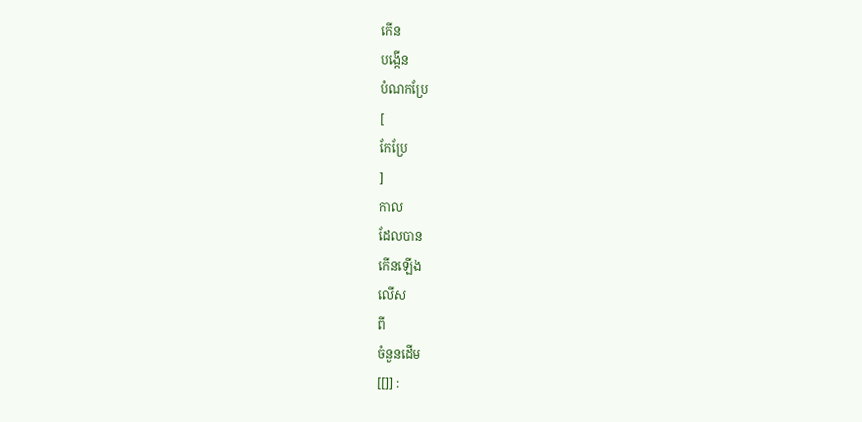កើន
បង្កើន
បំណកប្រែ
[
កែប្រែ
]
កាល
ដែលបាន
កើនឡើង
លើស
ពី
ចំនួនដើម
[[]] :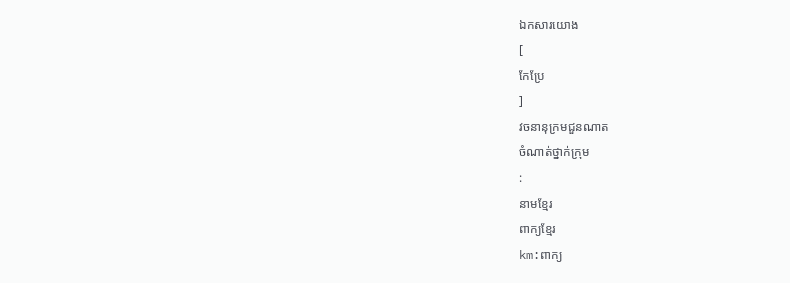ឯកសារយោង
[
កែប្រែ
]
វចនានុក្រមជួនណាត
ចំណាត់ថ្នាក់ក្រុម
:
នាមខ្មែរ
ពាក្យខ្មែរ
km:ពាក្យ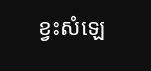ខ្វះសំឡេ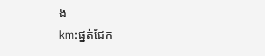ង
km:ផ្នត់ជែក